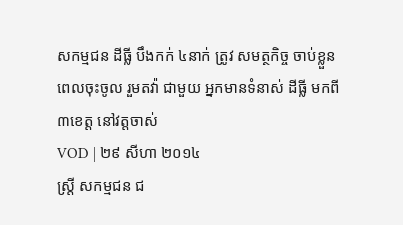សកម្មជន ដីធ្លី បឹងកក់ ៤នាក់ ត្រូវ សមត្ថកិច្ច ចាប់ខ្លួន ពេលចុះចូល រួមតវ៉ា ជាមួយ អ្នកមានទំនាស់ ដីធ្លី មកពី៣ខេត្ត នៅវត្តចាស់
VOD | ២៩ សីហា ២០១៤
ស្ត្រី សកម្មជន ជ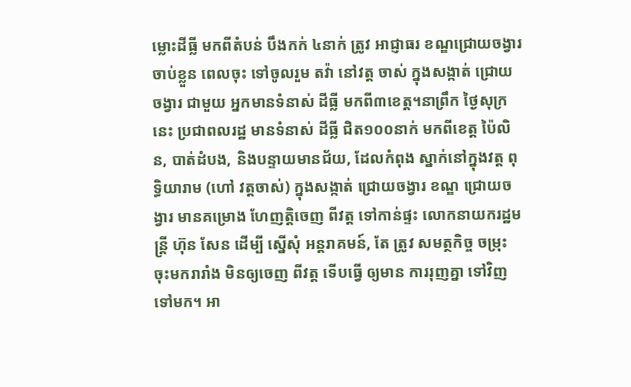ម្លោះដីធ្លី មកពីតំបន់ បឹងកក់ ៤នាក់ ត្រូវ អាជ្ញាធរ ខណ្ឌជ្រោយចង្វារ ចាប់ខ្លួន ពេលចុះ ទៅចូលរួម តវ៉ា នៅវត្ត ចាស់ ក្នុងសង្កាត់ ជ្រោយចង្វារ ជាមួយ អ្នកមានទំនាស់ ដីធ្លី មកពី៣ខេត្ត។នាព្រឹក ថ្ងៃសុក្រនេះ ប្រជាពលរដ្ឋ មានទំនាស់ ដីធ្លី ជិត១០០នាក់ មកពីខេត្ត ប៉ៃលិន, បាត់ដំបង, និងបន្ទាយមានជ័យ, ដែលកំពុង ស្នាក់នៅក្នុងវត្ត ពុទ្ធិយារាម (ហៅ វត្តចាស់) ក្នុងសង្កាត់ ជ្រោយចង្វារ ខណ្ឌ ជ្រោយចង្វារ មានគម្រោង ហែញត្តិចេញ ពីវត្ត ទៅកាន់ផ្ទះ លោកនាយករដ្ឋមន្ត្រី ហ៊ុន សែន ដើម្បី ស្នើសុំ អន្តរាគមន៍, តែ ត្រូវ សមត្ថកិច្ច ចម្រុះ ចុះមករារាំង មិនឲ្យចេញ ពីវត្ត ទើបធ្វើ ឲ្យមាន ការរុញគ្នា ទៅវិញ ទៅមក។ អា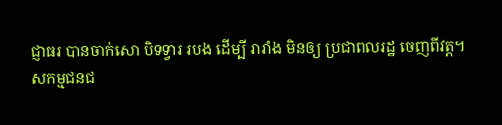ជ្ញាធរ បានចាក់សោ បិទទ្វារ របង ដើម្បី រារាំង មិនឲ្យ ប្រជាពលរដ្ឋ ចេញពីវត្ត។
សកម្មជនជ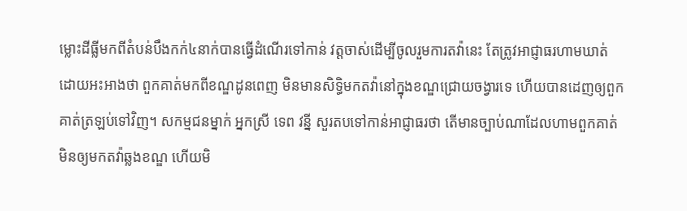ម្លោះដីធ្លីមកពីតំបន់បឹងកក់៤នាក់បានធ្វើដំណើរទៅកាន់ វត្តចាស់ដើម្បីចូលរួមការតវ៉ានេះ តែត្រូវអាជ្ញាធរហាមឃាត់ ដោយអះអាងថា ពួកគាត់មកពីខណ្ឌដូនពេញ មិនមានសិទ្ធិមកតវ៉ានៅក្នុងខណ្ឌជ្រោយចង្វារទេ ហើយបានដេញឲ្យពួកគាត់ត្រឡប់ទៅវិញ។ សកម្មជនម្នាក់ អ្នកស្រី ទេព វន្នី សួរតបទៅកាន់អាជ្ញាធរថា តើមានច្បាប់ណាដែលហាមពួកគាត់មិនឲ្យមកតវ៉ាឆ្លងខណ្ឌ ហើយមិ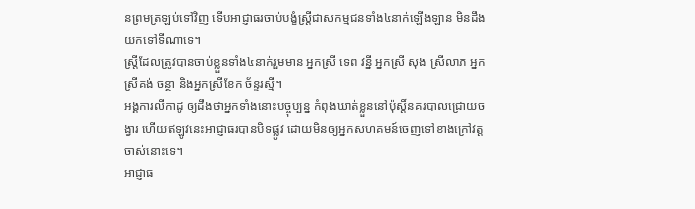នព្រមត្រឡប់ទៅវិញ ទើបអាជ្ញាធរចាប់បង្ខំស្ត្រីជាសកម្មជនទាំង៤នាក់ឡើងឡាន មិនដឹងយកទៅទីណាទេ។
ស្ត្រីដែលត្រូវបានចាប់ខ្លួនទាំង៤នាក់រួមមាន អ្នកស្រី ទេព វន្នី អ្នកស្រី សុង ស្រីលាភ អ្នកស្រីគង់ ចន្ថា និងអ្នកស្រីខែក ច័ន្ទរស្មី។
អង្គការលីកាដូ ឲ្យដឹងថាអ្នកទាំងនោះបច្ចុប្បន្ន កំពុងឃាត់ខ្លួននៅប៉ុស្តិ៍នគរបាលជ្រោយចង្វារ ហើយឥឡូវនេះអាជ្ញាធរបានបិទផ្លូវ ដោយមិនឲ្យអ្នកសហគមន៍ចេញទៅខាងក្រៅវត្តចាស់នោះទេ។
អាជ្ញាធ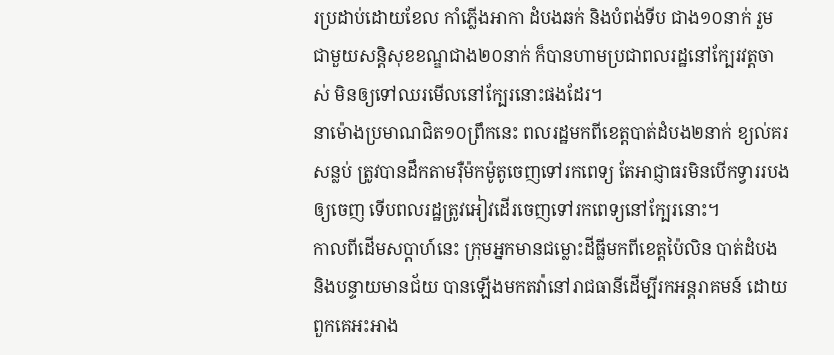រប្រដាប់ដោយខែល កាំភ្លើងអាកា ដំបងឆក់ និងបំពង់ទីប ជាង១០នាក់ រួមជាមួយសន្តិសុខខណ្ឌជាង២០នាក់ ក៏បានហាមប្រជាពលរដ្ឋនៅក្បែរវត្តចាស់ មិនឲ្យទៅឈរមើលនៅក្បែរនោះផងដែរ។
នាម៉ោងប្រមាណជិត១០ព្រឹកនេះ ពលរដ្ឋមកពីខេត្តបាត់ដំបង២នាក់ ខ្យល់គរសន្លប់ ត្រូវបានដឹកតាមរ៉ឺម៉កម៉ូតូចេញទៅរកពេទ្យ តែអាជ្ញាធរមិនបើកទ្វាររបងឲ្យចេញ ទើបពលរដ្ឋត្រូវអៀវដើរចេញទៅរកពេទ្យនៅក្បែរនោះ។
កាលពីដើមសប្ដាហ៍នេះ ក្រុមអ្នកមានជម្លោះដីធ្លីមកពីខេត្តប៉ៃលិន បាត់ដំបង និងបន្ទាយមានជ័យ បានឡើងមកតវ៉ានៅរាជធានីដើម្បីរកអន្តរាគមន៍ ដោយពួកគេអះអាង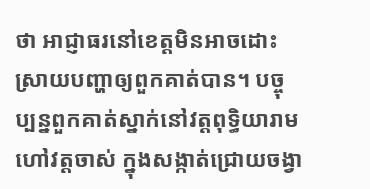ថា អាជ្ញាធរនៅខេត្តមិនអាចដោះស្រាយបញ្ហាឲ្យពួកគាត់បាន។ បច្ចុប្បន្នពួកគាត់ស្នាក់នៅវត្តពុទ្ធិយារាម ហៅវត្តចាស់ ក្នុងសង្កាត់ជ្រោយចង្វា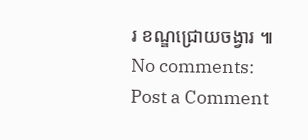រ ខណ្ឌជ្រោយចង្វារ ៕
No comments:
Post a Comment